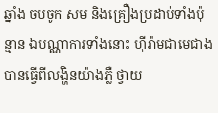ឆ្នាំង ចបចូក សម និងគ្រឿងប្រដាប់ទាំងប៉ុន្មាន ឯបណ្ណាការទាំងនោះ ហ៊ីរ៉ាមជាមេជាង បានធ្វើពីលង្ហិនយ៉ាងភ្លឺ ថ្វាយ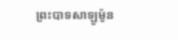ព្រះបាទសាឡូម៉ូន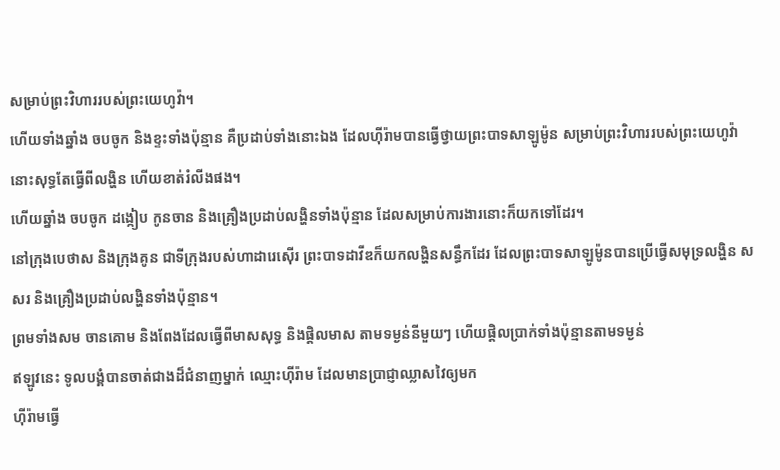សម្រាប់ព្រះវិហាររបស់ព្រះយេហូវ៉ា។
ហើយទាំងឆ្នាំង ចបចូក និងខ្ទះទាំងប៉ុន្មាន គឺប្រដាប់ទាំងនោះឯង ដែលហ៊ីរ៉ាមបានធ្វើថ្វាយព្រះបាទសាឡូម៉ូន សម្រាប់ព្រះវិហាររបស់ព្រះយេហូវ៉ា នោះសុទ្ធតែធ្វើពីលង្ហិន ហើយខាត់រំលីងផង។
ហើយឆ្នាំង ចបចូក ដង្កៀប កូនចាន និងគ្រឿងប្រដាប់លង្ហិនទាំងប៉ុន្មាន ដែលសម្រាប់ការងារនោះក៏យកទៅដែរ។
នៅក្រុងបេថាស និងក្រុងគូន ជាទីក្រុងរបស់ហាដារេស៊ើរ ព្រះបាទដាវីឌក៏យកលង្ហិនសន្ធឹកដែរ ដែលព្រះបាទសាឡូម៉ូនបានប្រើធ្វើសមុទ្រលង្ហិន សសរ និងគ្រឿងប្រដាប់លង្ហិនទាំងប៉ុន្មាន។
ព្រមទាំងសម ចានគោម និងពែងដែលធ្វើពីមាសសុទ្ធ និងផ្តិលមាស តាមទម្ងន់នីមួយៗ ហើយផ្តិលប្រាក់ទាំងប៉ុន្មានតាមទម្ងន់
ឥឡូវនេះ ទូលបង្គំបានចាត់ជាងដ៏ជំនាញម្នាក់ ឈ្មោះហ៊ីរ៉ាម ដែលមានប្រាជ្ញាឈ្លាសវៃឲ្យមក
ហ៊ីរ៉ាមធ្វើ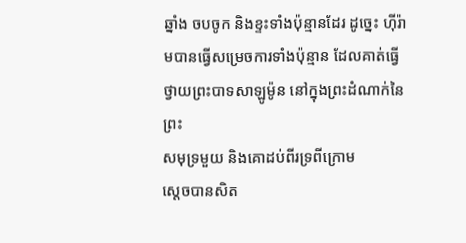ឆ្នាំង ចបចូក និងខ្ទះទាំងប៉ុន្មានដែរ ដូច្នេះ ហ៊ីរ៉ាមបានធ្វើសម្រេចការទាំងប៉ុន្មាន ដែលគាត់ធ្វើថ្វាយព្រះបាទសាឡូម៉ូន នៅក្នុងព្រះដំណាក់នៃព្រះ
សមុទ្រមួយ និងគោដប់ពីរទ្រពីក្រោម
ស្ដេចបានសិត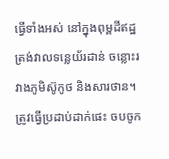ធ្វើទាំងអស់ នៅក្នុងពុម្ពដីឥដ្ឋត្រង់វាលទន្លេយ័រដាន់ ចន្លោះរវាងភូមិស៊ូកូថ និងសារថាន។
ត្រូវធ្វើប្រដាប់ដាក់ផេះ ចបចូក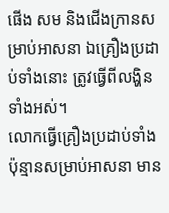ផើង សម និងជើងក្រានសម្រាប់អាសនា ឯគ្រឿងប្រដាប់ទាំងនោះ ត្រូវធ្វើពីលង្ហិនទាំងអស់។
លោកធ្វើគ្រឿងប្រដាប់ទាំងប៉ុន្មានសម្រាប់អាសនា មាន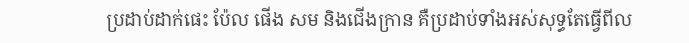ប្រដាប់ដាក់ផេះ ប៉ែល ផើង សម និងជើងក្រាន គឺប្រដាប់ទាំងអស់សុទ្ធតែធ្វើពីល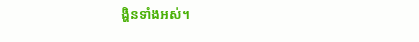ង្ហិនទាំងអស់។